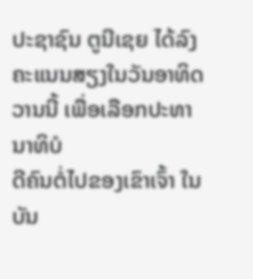ປະຊາຊົນ ຕູນີເຊຍ ໄດ້ລົງຄະແນນສຽງໃນວັນອາທິດວານນີ້ ເພື່ອເລືອກປະທານາທິບໍ
ດີຄົນຕໍ່ໄປຂອງເຂົາເຈົ້າ ໃນບັນ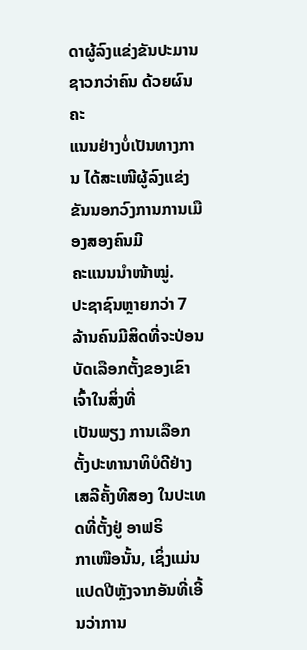ດາຜູ້ລົງແຂ່ງຂັນປະມານຊາວກວ່າຄົນ ດ້ວຍຜົນຄະ
ແນນຢ່າງບໍ່ເປັນທາງການ ໄດ້ສະເໜີຜູ້ລົງແຂ່ງຂັນນອກວົງການການເມືອງສອງຄົນມີ
ຄະແນນນຳໜ້າໝູ່.
ປະຊາຊົນຫຼາຍກວ່າ 7 ລ້ານຄົນມີສິດທີ່ຈະປ່ອນບັດເລືອກຕັ້ງຂອງເຂົາເຈົ້າໃນສິ່ງທີ່
ເປັນພຽງ ການເລືອກຕັ້ງປະທານາທິບໍດີຢ່າງເສລີຄັ້ງທີສອງ ໃນປະເທດທີ່ຕັ້ງຢູ່ ອາຟຣິ
ກາເໜືອນັ້ນ, ເຊິ່ງແມ່ນແປດປີຫຼັງຈາກອັນທີ່ເອີ້ນວ່າການ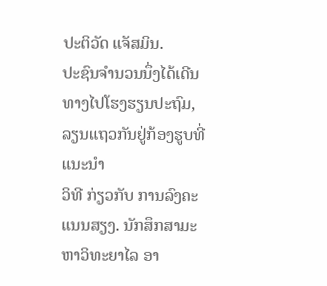ປະຕິວັດ ແຈັສມິນ.
ປະຊົນຈຳນວນນຶ່ງໄດ້ເດີນທາງໄປໂຮງຮຽນປະຖົມ, ລຽນແຖວກັນຢູ່ກ້ອງຮູບທີ່ແນະນຳ
ວິທີ ກ່ຽວກັບ ການລົງຄະແນນສຽງ. ນັກສຶກສາມະຫາວິທະຍາໄລ ອາ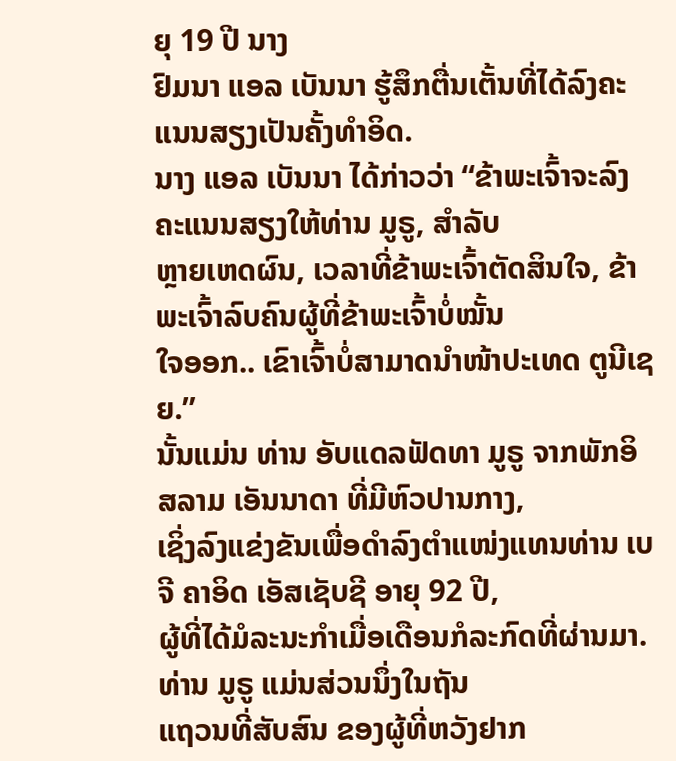ຍຸ 19 ປີ ນາງ
ຢົມນາ ແອລ ເບັນນາ ຮູ້ສຶກຕື່ນເຕັ້ນທີ່ໄດ້ລົງຄະແນນສຽງເປັນຄັ້ງທຳອິດ.
ນາງ ແອລ ເບັນນາ ໄດ້ກ່າວວ່າ “ຂ້າພະເຈົ້າຈະລົງຄະແນນສຽງໃຫ້ທ່ານ ມູຣູ, ສຳລັບ
ຫຼາຍເຫດຜົນ, ເວລາທີ່ຂ້າພະເຈົ້າຕັດສິນໃຈ, ຂ້າພະເຈົ້າລົບຄົນຜູ້ທີ່ຂ້າພະເຈົ້າບໍ່ໝັ້ນ
ໃຈອອກ.. ເຂົາເຈົ້າບໍ່ສາມາດນຳໜ້າປະເທດ ຕູນີເຊຍ.”
ນັ້ນແມ່ນ ທ່ານ ອັບແດລຟັດທາ ມູຣູ ຈາກພັກອິສລາມ ເອັນນາດາ ທີ່ມີຫົວປານກາງ,
ເຊິ່ງລົງແຂ່ງຂັນເພື່ອດຳລົງຕຳແໜ່ງແທນທ່ານ ເບຈີ ຄາອິດ ເອັສເຊັບຊີ ອາຍຸ 92 ປີ,
ຜູ້ທີ່ໄດ້ມໍລະນະກຳເມື່ອເດືອນກໍລະກົດທີ່ຜ່ານມາ. ທ່ານ ມູຣູ ແມ່ນສ່ວນນຶ່ງໃນຖັນ
ແຖວນທີ່ສັບສົນ ຂອງຜູ້ທີ່ຫວັງຢາກ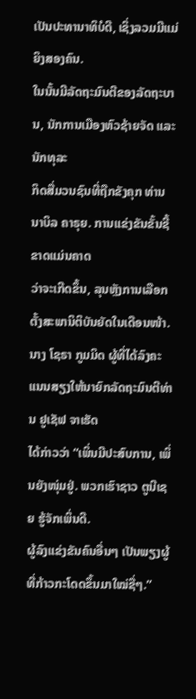ເປັນປະທານາທິບໍດີ, ເຊິ່ງລວມມີແມ່ຍິງສອງຄົນ.
ໃນນັ້ນມີລັດຖະມົນຕີຂອງລັດຖະບານ, ນັກການເມືອງຫົວຊ້າຍຈັດ ແລະ ນັກທຸລະ
ກິດສື່ມວນຊົນທີ່ຖືກຂັງຄຸກ ທ່ານ ນາບິລ ຄາຣຸຍ. ການແຂ່ງຂັນຂັ້ນຊີ້ຂາດແມ່ນຄາດ
ວ່າຈະເກີດຂຶ້ນ, ລຸນຫຼັງການເລືອກຕັ້ງສະພານິຕິບັນຍັດໃນເດືອນໜ້າ.
ນາງ ໂຊຣາ ກູມມິດ ຜູ້ທີ່ໄດ້ລົງຄະແນນສຽງໃຫ້ນາຍົກລັດຖະມົນຕີທ່ານ ຢູເຊັຟ ຈາເຮັດ
ໄດ້ກ່າວວ່າ “ເພິ່ນມີປະສົບການ, ເພິ່ນຍັງໜຸ່ມຢູ່. ພວກເຮົາຊາວ ຕູນີເຊຍ ຮູ້ຈັກເພິ່ນດີ.
ຜູ້ລົງແຂ່ງຂັນຄົນອື່ນໆ ເປັນພຽງຜູ້ທີ່ກ້າວກະໂດດຂຶ້ນມາໃໝ່ຊື່ໆ.”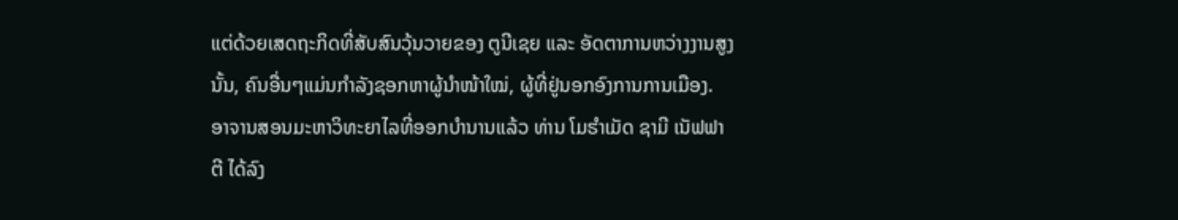ແຕ່ດ້ວຍເສດຖະກິດທີ່ສັບສົນວຸ້ນວາຍຂອງ ຕູນີເຊຍ ແລະ ອັດຕາການຫວ່າງງານສູງ
ນັ້ນ, ຄົນອື່ນໆແມ່ນກຳລັງຊອກຫາຜູ້ນຳໜ້າໃໝ່, ຜູ້ທີ່ຢູ່ນອກອົງການການເມືອງ.
ອາຈານສອນມະຫາວິທະຍາໄລທີ່ອອກບຳນານແລ້ວ ທ່ານ ໂມຮຳເມັດ ຊາມີ ເນັຟຟາ
ຕີ ໄດ້ລົງ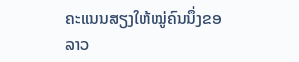ຄະແນນສຽງໃຫ້ໝູ່ຄົນນຶ່ງຂອລາວ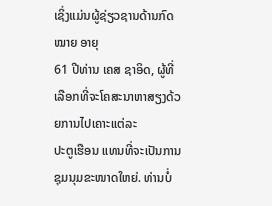ເຊິ່ງແມ່ນຜູ້ຊ່ຽວຊານດ້ານກົດໝາຍ ອາຍຸ
61 ປີທ່ານ ເຄສ ຊາອິດ, ຜູ້ທີ່ເລືອກທີ່ຈະໂຄສະນາຫາສຽງດ້ວຍການໄປເຄາະແຕ່ລະ
ປະຕູເຮືອນ ແທນທີ່ຈະເປັນການຊຸມນຸມຂະໜາດໃຫຍ່. ທ່ານບໍ່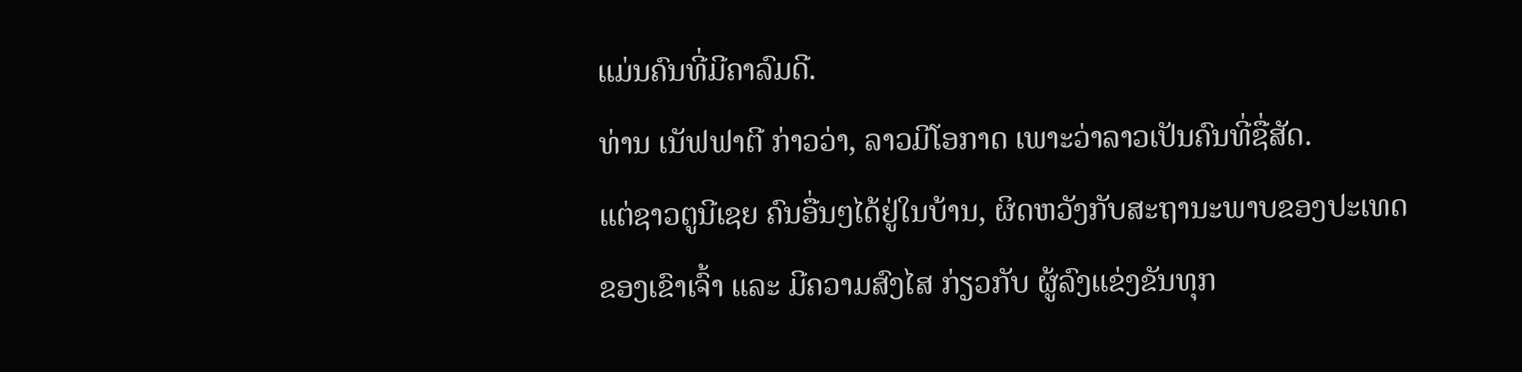ແມ່ນຄົນທີ່ມີຄາລົມດີ.
ທ່ານ ເນັຟຟາຕີ ກ່າວວ່າ, ລາວມີໂອກາດ ເພາະວ່າລາວເປັນຄົນທີ່ຊື່ສັດ.
ແຕ່ຊາວຕູນີເຊຍ ຄົນອື່ນໆໄດ້ຢູ່ໃນບ້ານ, ຜິດຫວັງກັບສະຖານະພາບຂອງປະເທດ
ຂອງເຂົາເຈົ້າ ແລະ ມີຄວາມສົງໄສ ກ່ຽວກັບ ຜູ້ລົງແຂ່ງຂັນທຸກ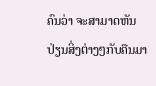ຄົນວ່າ ຈະສາມາດຫັນ
ປ່ຽນສິ່ງຕ່າງໆກັບຄືນມາ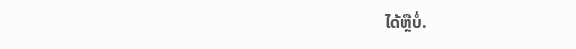ໄດ້ຫຼືບໍ່.